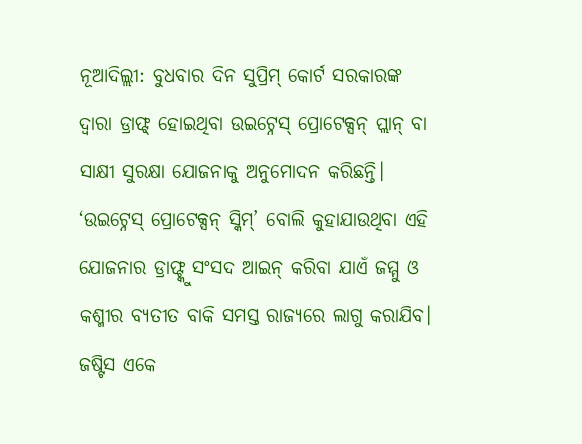ନୂଆଦିଲ୍ଲୀ: ବୁଧବାର ଦିନ ସୁପ୍ରିମ୍ କୋର୍ଟ ସରକାରଙ୍କ ଦ୍ୱାରା ଡ୍ରାଫ୍ଟ୍ ହୋଇଥିବା ଉଇଟ୍ନେସ୍ ପ୍ରୋଟେକ୍ସନ୍ ପ୍ଲାନ୍ ବା ସାକ୍ଷୀ ସୁରକ୍ଷା ଯୋଜନାକୁ ଅନୁମୋଦନ କରିଛନ୍ତି। ‘ଉଇଟ୍ନେସ୍ ପ୍ରୋଟେକ୍ସନ୍ ସ୍କିମ୍’ ବୋଲି କୁହାଯାଉଥିବା ଏହି ଯୋଜନାର ଡ୍ରାଫ୍ଟ୍କୁ ସଂସଦ ଆଇନ୍ କରିବା ଯାଏଁ ଜମ୍ମୁ ଓ କଶ୍ମୀର ବ୍ୟତୀତ ବାକି ସମସ୍ତ ରାଜ୍ୟରେ ଲାଗୁ କରାଯିବ।
ଜଷ୍ଟିସ ଏକେ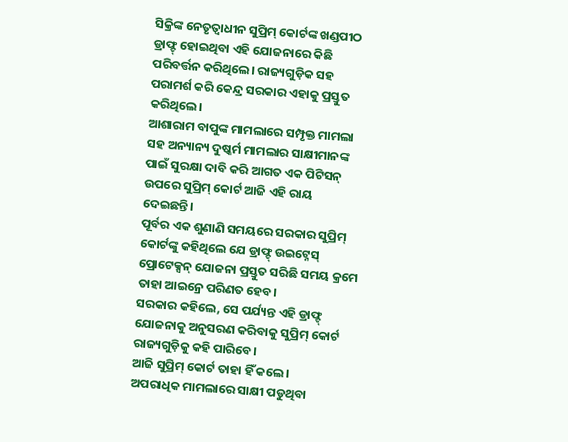ସିକ୍ରିଙ୍କ ନେତୃତ୍ୱାଧୀନ ସୁପ୍ରିମ୍ କୋର୍ଟଙ୍କ ଖଣ୍ଡପୀଠ ଡ୍ରାଫ୍ଟ୍ ହୋଇଥିବା ଏହି ଯୋଜନାରେ କିଛି ପରିବର୍ତ୍ତନ କରିଥିଲେ। ରାଜ୍ୟଗୁଡ଼ିକ ସହ ପରାମର୍ଶ କରି କେନ୍ଦ୍ର ସରକାର ଏହାକୁ ପ୍ରସ୍ତୁତ କରିଥିଲେ।
ଆଶାରାମ ବାପୁଙ୍କ ମାମଲାରେ ସମ୍ପୃକ୍ତ ମାମଲା ସହ ଅନ୍ୟାନ୍ୟ ଦୁଷ୍କର୍ମ ମାମଲାର ସାକ୍ଷୀମାନଙ୍କ ପାଇଁ ସୁରକ୍ଷା ଦାବି କରି ଆଗତ ଏକ ପିଟିସନ୍ ଉପରେ ସୁପ୍ରିମ୍ କୋର୍ଟ ଆଜି ଏହି ରାୟ ଦେଇଛନ୍ତି।
ପୂର୍ବର ଏକ ଶୁଣାଣି ସମୟରେ ସରକାର ସୁପ୍ରିମ୍ କୋର୍ଟଙ୍କୁ କହିଥିଲେ ଯେ ଡ୍ରାଫ୍ଟ୍ ଉଇଟ୍ନେସ୍ ପ୍ରୋଟେକ୍ସନ୍ ଯୋଜନା ପ୍ରସ୍ତୁତ ସରିଛି ସମୟ କ୍ରମେ ତାହା ଆଇନ୍ରେ ପରିଣତ ହେବ।
ସରକାର କହିଲେ, ସେ ପର୍ଯ୍ୟନ୍ତ ଏହି ଡ୍ରାଫ୍ଟ୍ ଯୋଜନାକୁ ଅନୁସରଣ କରିବାକୁ ସୁପ୍ରିମ୍ କୋର୍ଟ ରାଜ୍ୟଗୁଡ଼ିକୁ କହି ପାରିବେ।
ଆଜି ସୁପ୍ରିମ୍ କୋର୍ଟ ତାହା ହିଁ କଲେ।
ଅପରାଧିକ ମାମଲାରେ ସାକ୍ଷୀ ପଡୁଥିବା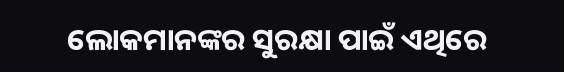ଲୋକମାନଙ୍କର ସୁରକ୍ଷା ପାଇଁ ଏଥିରେ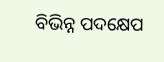ବିଭିନ୍ନ ପଦକ୍ଷେପ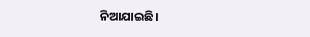ନିଆଯାଇଛି।